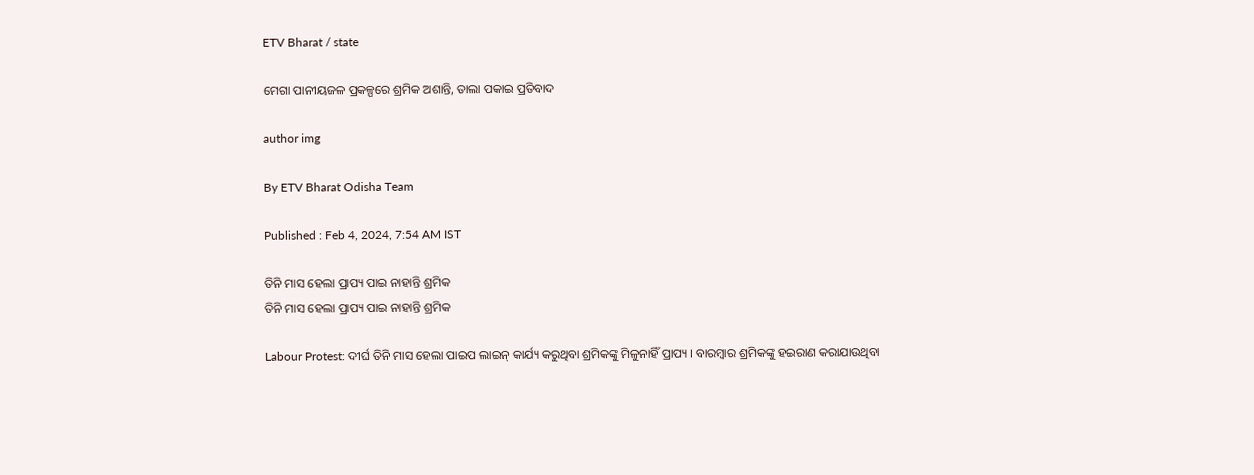ETV Bharat / state

ମେଗା ପାନୀୟଜଳ ପ୍ରକଳ୍ପରେ ଶ୍ରମିକ ଅଶାନ୍ତି, ତାଲା ପକାଇ ପ୍ରତିବାଦ

author img

By ETV Bharat Odisha Team

Published : Feb 4, 2024, 7:54 AM IST

ତିନି ମାସ ହେଲା ପ୍ରାପ୍ୟ ପାଇ ନାହାନ୍ତି ଶ୍ରମିକ
ତିନି ମାସ ହେଲା ପ୍ରାପ୍ୟ ପାଇ ନାହାନ୍ତି ଶ୍ରମିକ

Labour Protest: ଦୀର୍ଘ ତିନି ମାସ ହେଲା ପାଇପ ଲାଇନ୍ କାର୍ଯ୍ୟ କରୁଥିବା ଶ୍ରମିକଙ୍କୁ ମିଳୁନାହିଁ ପ୍ରାପ୍ୟ । ବାରମ୍ବାର ଶ୍ରମିକଙ୍କୁ ହଇରାଣ କରାଯାଉଥିବା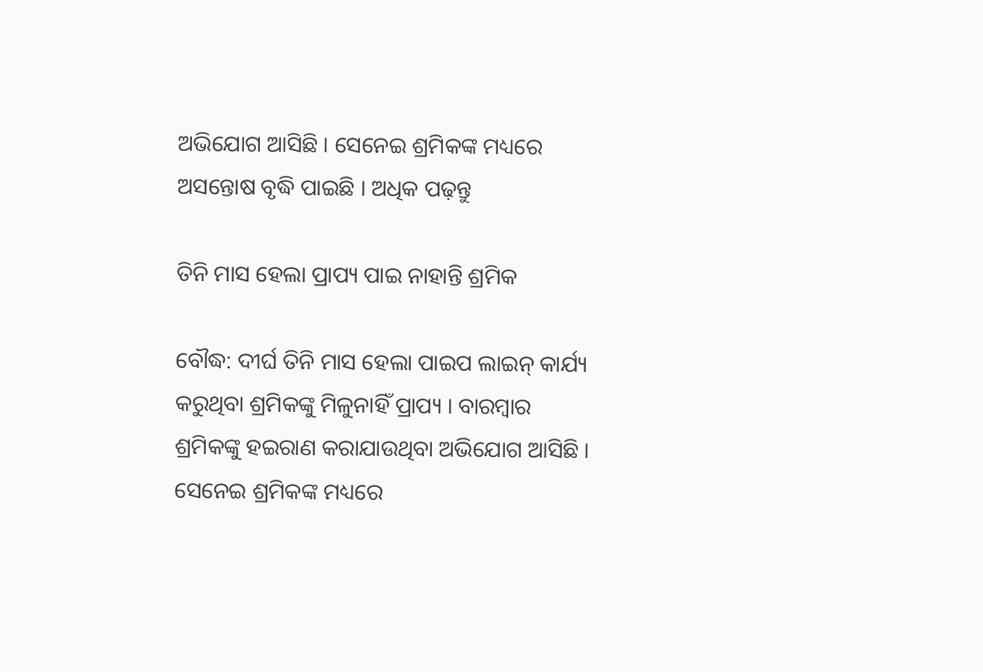ଅଭିଯୋଗ ଆସିଛି । ସେନେଇ ଶ୍ରମିକଙ୍କ ମଧ୍ୟରେ ଅସନ୍ତୋଷ ବୃଦ୍ଧି ପାଇଛି । ଅଧିକ ପଢ଼ନ୍ତୁ

ତିନି ମାସ ହେଲା ପ୍ରାପ୍ୟ ପାଇ ନାହାନ୍ତି ଶ୍ରମିକ

ବୌଦ୍ଧ: ଦୀର୍ଘ ତିନି ମାସ ହେଲା ପାଇପ ଲାଇନ୍ କାର୍ଯ୍ୟ କରୁଥିବା ଶ୍ରମିକଙ୍କୁ ମିଳୁନାହିଁ ପ୍ରାପ୍ୟ । ବାରମ୍ବାର ଶ୍ରମିକଙ୍କୁ ହଇରାଣ କରାଯାଉଥିବା ଅଭିଯୋଗ ଆସିଛି । ସେନେଇ ଶ୍ରମିକଙ୍କ ମଧ୍ୟରେ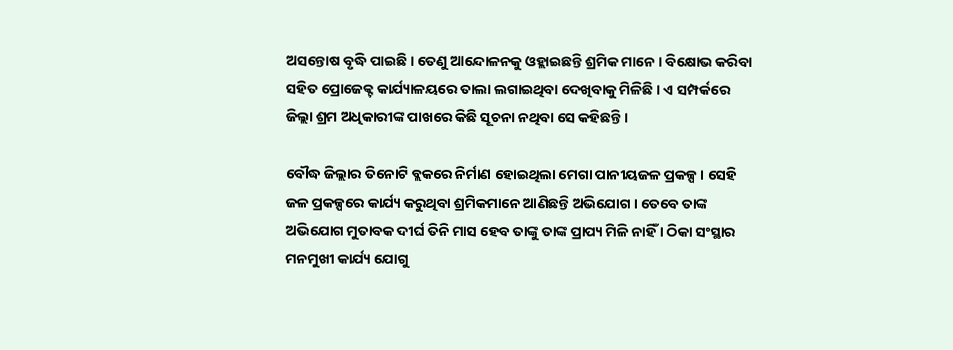ଅସନ୍ତୋଷ ବୃଦ୍ଧି ପାଇଛି । ତେଣୁ ଆନ୍ଦୋଳନକୁ ଓହ୍ଲାଇଛନ୍ତି ଶ୍ରମିକ ମାନେ । ବିକ୍ଷୋଭ କରିବା ସହିତ ପ୍ରୋଜେକ୍ଟ କାର୍ଯ୍ୟାଳୟରେ ତାଲା ଲଗାଇଥିବା ଦେଖିବାକୁ ମିଳିଛି । ଏ ସମ୍ପର୍କରେ ଜିଲ୍ଲା ଶ୍ରମ ଅଧିକାରୀଙ୍କ ପାଖରେ କିଛି ସୂଚନା ନଥିବା ସେ କହିଛନ୍ତି ।

ବୌଦ୍ଧ ଜିଲ୍ଲାର ତିନୋଟି ବ୍ଲକରେ ନିର୍ମାଣ ହୋଇଥିଲା ମେଗା ପାନୀୟଜଳ ପ୍ରକଳ୍ପ । ସେହି ଜଳ ପ୍ରକଳ୍ପରେ କାର୍ଯ୍ୟ କରୁଥିବା ଶ୍ରମିକମାନେ ଆଣିଛନ୍ତି ଅଭିଯୋଗ । ତେବେ ତାଙ୍କ ଅଭିଯୋଗ ମୁତାବକ ଦୀର୍ଘ ତିନି ମାସ ହେବ ତାଙ୍କୁ ତାଙ୍କ ପ୍ରାପ୍ୟ ମିଳି ନାହିଁ । ଠିକା ସଂସ୍ଥାର ମନମୁଖୀ କାର୍ଯ୍ୟ ଯୋଗୁ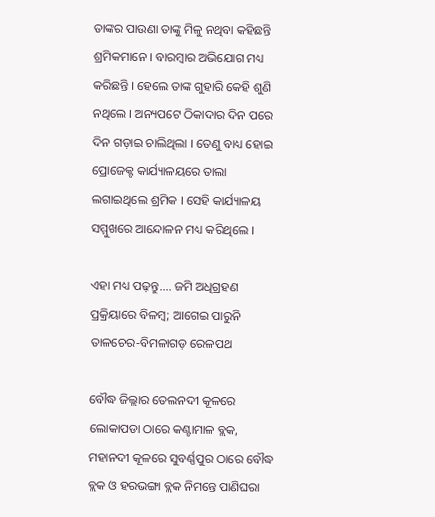ତାଙ୍କର ପାଉଣା ତାଙ୍କୁ ମିଳୁ ନଥିବା କହିଛନ୍ତି ଶ୍ରମିକମାନେ । ବାରମ୍ବାର ଅଭିଯୋଗ ମଧ୍ୟ କରିଛନ୍ତି । ହେଲେ ତାଙ୍କ ଗୁହାରି କେହି ଶୁଣି ନଥିଲେ । ଅନ୍ୟପଟେ ଠିକାଦାର ଦିନ ପରେ ଦିନ ଗଡ଼ାଇ ଚାଲିଥିଲା । ତେଣୁ ବାଧ୍ୟ ହୋଇ ପ୍ରୋଜେକ୍ଟ କାର୍ଯ୍ୟାଳୟରେ ତାଲା ଲଗାଇଥିଲେ ଶ୍ରମିକ । ସେହି କାର୍ଯ୍ୟାଳୟ ସମ୍ମୁଖରେ ଆନ୍ଦୋଳନ ମଧ୍ୟ କରିଥିଲେ ।

ଏହା ମଧ୍ୟ ପଢ଼ନ୍ତୁ.... ଜମି ଅଧିଗ୍ରହଣ ପ୍ରକ୍ରିୟାରେ ବିଳମ୍ବ; ଆଗେଇ ପାରୁନି ତାଳଚେର-ବିମଳାଗଡ଼ ରେଳପଥ

ବୌଦ୍ଧ ଜିଲ୍ଲାର ତେଲନଦୀ କୂଳରେ ଲୋକାପଡା ଠାରେ କଣ୍ଟାମାଳ ବ୍ଲକ, ମହାନଦୀ କୂଳରେ ସୁବର୍ଣ୍ଣପୁର ଠାରେ ବୌଦ୍ଧ ବ୍ଲକ ଓ ହରଭଙ୍ଗା ବ୍ଲକ ନିମନ୍ତେ ପାଣିଘରା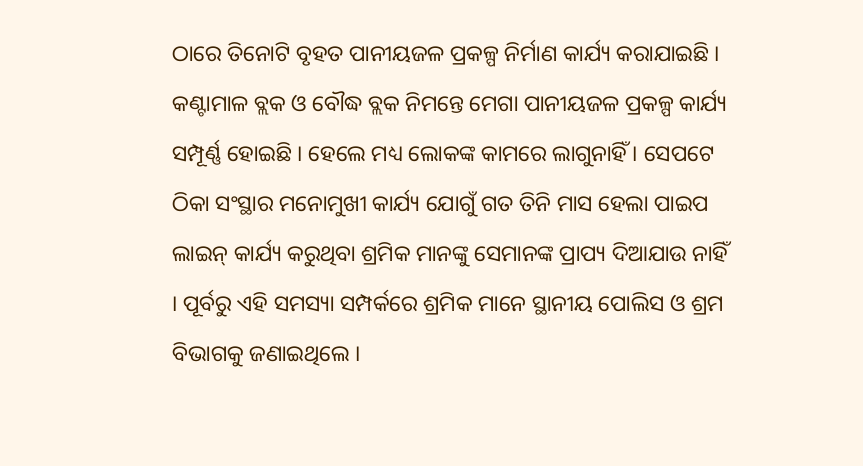ଠାରେ ତିନୋଟି ବୃହତ ପାନୀୟଜଳ ପ୍ରକଳ୍ପ ନିର୍ମାଣ କାର୍ଯ୍ୟ କରାଯାଇଛି । କଣ୍ଟାମାଳ ବ୍ଲକ ଓ ବୌଦ୍ଧ ବ୍ଲକ ନିମନ୍ତେ ମେଗା ପାନୀୟଜଳ ପ୍ରକଳ୍ପ କାର୍ଯ୍ୟ ସମ୍ପୂର୍ଣ୍ଣ ହୋଇଛି । ହେଲେ ମଧ୍ୟ ଲୋକଙ୍କ କାମରେ ଲାଗୁନାହିଁ । ସେପଟେ ଠିକା ସଂସ୍ଥାର ମନୋମୁଖୀ କାର୍ଯ୍ୟ ଯୋଗୁଁ ଗତ ତିନି ମାସ ହେଲା ପାଇପ ଲାଇନ୍ କାର୍ଯ୍ୟ କରୁଥିବା ଶ୍ରମିକ ମାନଙ୍କୁ ସେମାନଙ୍କ ପ୍ରାପ୍ୟ ଦିଆଯାଉ ନାହିଁ । ପୂର୍ବରୁ ଏହି ସମସ୍ୟା ସମ୍ପର୍କରେ ଶ୍ରମିକ ମାନେ ସ୍ଥାନୀୟ ପୋଲିସ ଓ ଶ୍ରମ ବିଭାଗକୁ ଜଣାଇଥିଲେ ।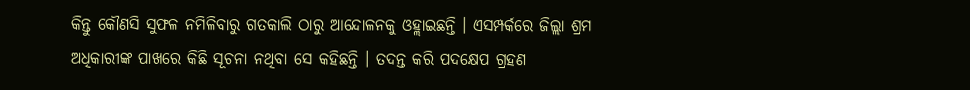କିନ୍ତୁ କୌଣସି ସୁଫଳ ନମିଳିବାରୁ ଗତକାଲି ଠାରୁ ଆନ୍ଦୋଳନକୁ ଓହ୍ଲାଇଛନ୍ତି । ଏସମ୍ପର୍କରେ ଜିଲ୍ଲା ଶ୍ରମ ଅଧିକାରୀଙ୍କ ପାଖରେ କିଛି ସୂଚନା ନଥିବା ସେ କହିଛନ୍ତି । ତଦନ୍ତ କରି ପଦକ୍ଷେପ ଗ୍ରହଣ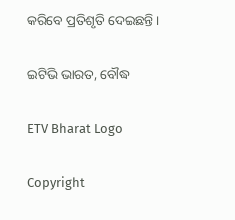କରିବେ ପ୍ରତିଶୃତି ଦେଇଛନ୍ତି ।

ଇଟିଭି ଭାରତ, ବୌଦ୍ଧ

ETV Bharat Logo

Copyright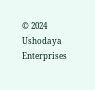© 2024 Ushodaya Enterprises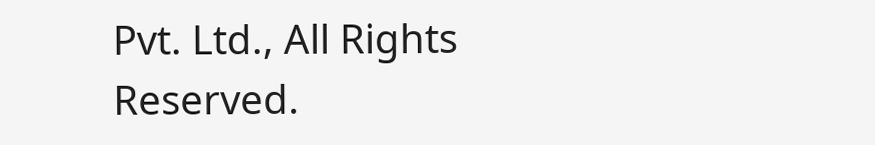Pvt. Ltd., All Rights Reserved.